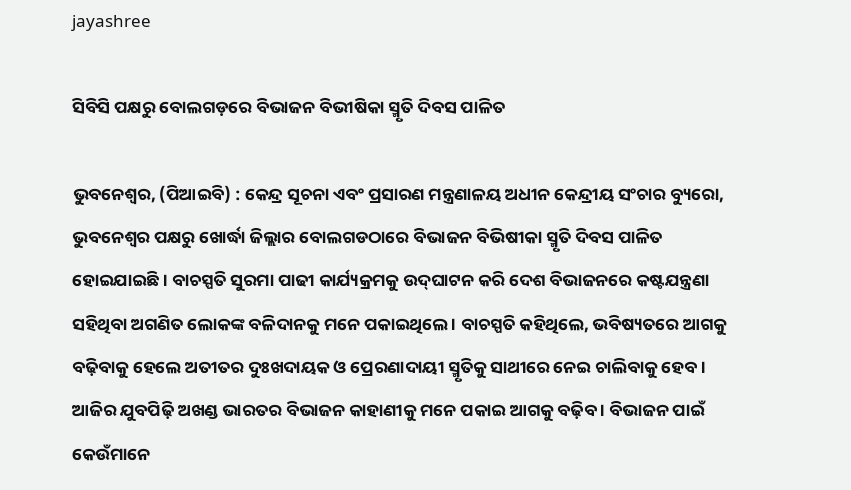jayashree

ସିବିସି ପକ୍ଷରୁ ବୋଲଗଡ଼ରେ ବିଭାଜନ ବିଭୀଷିକା ସ୍ମୃତି ଦିବସ ପାଳିତ

ଭୁବନେଶ୍ୱର, (ପିଆଇବି) : କେନ୍ଦ୍ର ସୂଚନା ଏବଂ ପ୍ରସାରଣ ମନ୍ତ୍ରଣାଳୟ ଅଧୀନ କେନ୍ଦ୍ରୀୟ ସଂଚାର ବ୍ୟୁରୋ, ଭୁବନେଶ୍ୱର ପକ୍ଷରୁ ଖୋର୍ଦ୍ଧା ଜିଲ୍ଲାର ବୋଲଗଡଠାରେ ବିଭାଜନ ବିଭିଷୀକା ସ୍ମୃତି ଦିବସ ପାଳିତ ହୋଇଯାଇଛି । ବାଚସ୍ପତି ସୁରମା ପାଢୀ କାର୍ଯ୍ୟକ୍ରମକୁ ଉଦ୍‌ଘାଟନ କରି ଦେଶ ବିଭାଜନରେ କଷ୍ଟଯନ୍ତ୍ରଣା ସହିଥିବା ଅଗଣିତ ଲୋକଙ୍କ ବଳିଦାନକୁ ମନେ ପକାଇଥିଲେ । ବାଚସ୍ପତି କହିଥିଲେ, ଭବିଷ୍ୟତରେ ଆଗକୁ ବଢ଼ିବାକୁ ହେଲେ ଅତୀତର ଦୁଃଖଦାୟକ ଓ ପ୍ରେରଣାଦାୟୀ ସ୍ମୃତିକୁ ସାଥୀରେ ନେଇ ଚାଲିବାକୁ ହେବ। ଆଜିର ଯୁବପିଢ଼ି ଅଖଣ୍ଡ ଭାରତର ବିଭାଜନ କାହାଣୀକୁ ମନେ ପକାଇ ଆଗକୁ ବଢ଼ିବ । ବିଭାଜନ ପାଇଁ କେଉଁମାନେ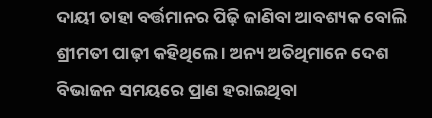ଦାୟୀ ତାହା ବର୍ତ୍ତମାନର ପିଢ଼ି ଜାଣିବା ଆବଶ୍ୟକ ବୋଲି ଶ୍ରୀମତୀ ପାଢ଼ୀ କହିଥିଲେ । ଅନ୍ୟ ଅତିଥିମାନେ ଦେଶ ବିଭାଜନ ସମୟରେ ପ୍ରାଣ ହରାଇଥିବା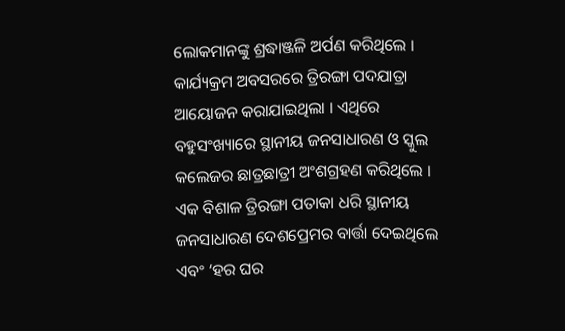ଲୋକମାନଙ୍କୁ ଶ୍ରଦ୍ଧାଞ୍ଜଳି ଅର୍ପଣ କରିଥିଲେ । କାର୍ଯ୍ୟକ୍ରମ ଅବସରରେ ତ୍ରିରଙ୍ଗା ପଦଯାତ୍ରା ଆୟୋଜନ କରାଯାଇଥିଲା । ଏଥିରେ ବହୁସଂଖ୍ୟାରେ ସ୍ଥାନୀୟ ଜନସାଧାରଣ ଓ ସ୍କୁଲ କଲେଜର ଛାତ୍ରଛାତ୍ରୀ ଅଂଶଗ୍ରହଣ କରିଥିଲେ । ଏକ ବିଶାଳ ତ୍ରିରଙ୍ଗା ପତାକା ଧରି ସ୍ଥାନୀୟ ଜନସାଧାରଣ ଦେଶପ୍ରେମର ବାର୍ତ୍ତା ଦେଇଥିଲେ ଏବଂ ‘ହର ଘର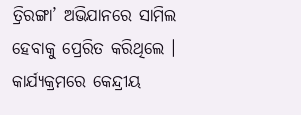ତ୍ରିରଙ୍ଗା’ ଅଭିଯାନରେ ସାମିଲ ହେବାକୁ ପ୍ରେରିତ କରିଥିଲେ । କାର୍ଯ୍ୟକ୍ରମରେ କେନ୍ଦ୍ରୀୟ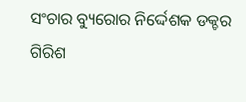ସଂଚାର ବ୍ୟୁରୋର ନିର୍ଦ୍ଦେଶକ ଡକ୍ଚର ଗିରିଶ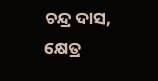ଚନ୍ଦ୍ର ଦାସ, କ୍ଷେତ୍ର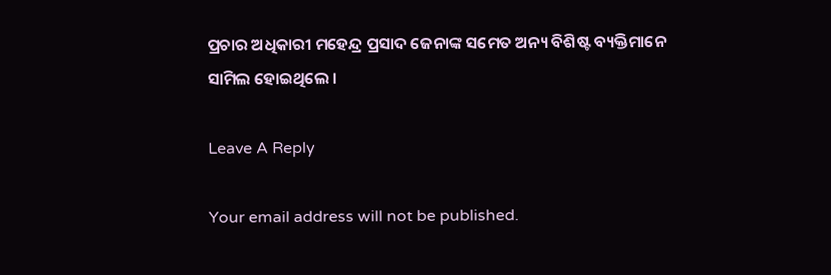ପ୍ରଚାର ଅଧିକାରୀ ମହେନ୍ଦ୍ର ପ୍ରସାଦ ଜେନାଙ୍କ ସମେତ ଅନ୍ୟ ବିଶିଷ୍ଟ ବ୍ୟକ୍ତିମାନେ ସାମିଲ ହୋଇଥିଲେ ।

Leave A Reply

Your email address will not be published.